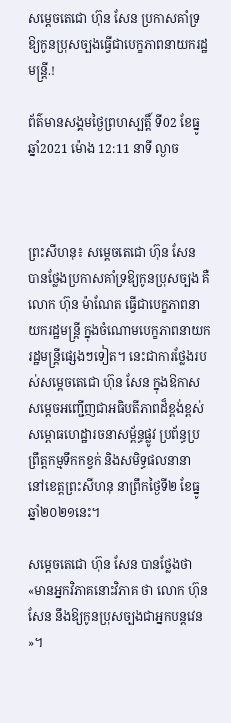សម្តេចតេជោ ហ៊ុន សែន ប្រកាសគាំទ្រឱ្យកូនប្រុសច្បងធ្វើជាបេក្ខភាពនាយករដ្ឋមន្រ្តី.!

ព័ត៌មានសង្គមថ្ងៃព្រហស្បត្តិ៍ ទី02 ខែធ្នូ ឆ្នាំ2021 ម៉ោង 12:11 នាទី ល្ងាច



ព្រះសីហនុ៖ សម្តេចតេជោ ហ៊ុន សែន បានថ្លែងប្រកាសគាំទ្រឱ្យកូនប្រុសច្បង គឺលោក ហ៊ុន ម៉ាណែត ធ្វើជាបេក្ខភាពនាយករដ្ឋមន្រ្តី ក្នុងចំណោមបេក្ខភាពនាយករដ្ឋមន្រ្តីផ្សេងៗទៀត។ នេះជាការថ្លែងរបស់សម្តេចតេជោ ហ៊ុន សែន ក្នុងឱកាសសម្តេចអញ្ជើញជាអធិបតីភាពដ៏ខ្ពង់ខ្ពស់សម្ពោធហេដ្ឋារចនាសម្ព័ន្ធផ្លូវ ប្រព័ន្ធប្រព្រឹត្តកម្មទឹកកខ្វក់ និងសមិទ្ធផលនានា នៅខេត្តព្រះសីហនុ នាព្រឹកថ្ងៃទី២ ខែធ្នូ ឆ្នាំ២០២១នេះ។

សម្តេចតេជោ ហ៊ុន សែន បានថ្លែងថា «មានអ្នកវិភាគនោះវិភាគ ថា លោក ហ៊ុន សែន នឹងឱ្យកូនប្រុសច្បងជាអ្នកបន្តវេន »។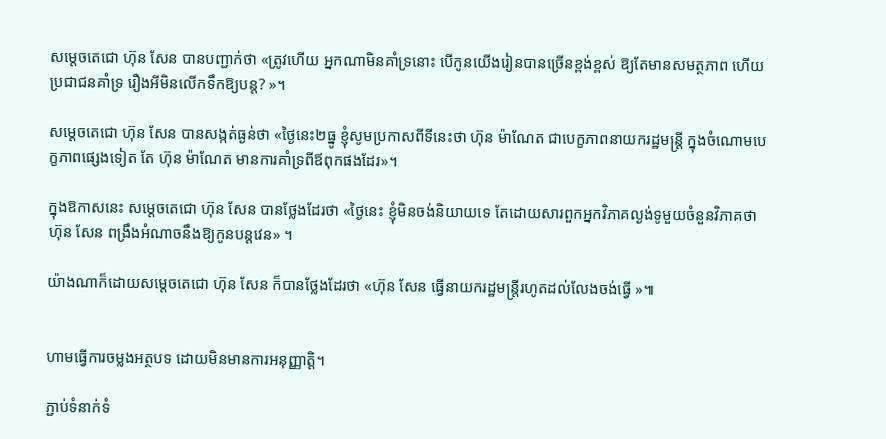សម្តេចតេជោ ហ៊ុន សែន បានបញ្ជាក់ថា «ត្រូវហើយ អ្នកណាមិនគាំទ្រនោះ បើកូនយើងរៀនបានច្រើនខ្ពង់ខ្ពស់ ឱ្យតែមានសមត្ថភាព ហើយប្រជាជនគាំទ្រ រឿងអីមិនលើកទឹកឱ្យបន្ត? »។

សម្តេចតេជោ ហ៊ុន សែន បានសង្កត់ធ្ងន់ថា «ថ្ងៃនេះ២ធ្នូ ខ្ញ៉ំសូមប្រកាសពីទីនេះថា ហ៊ុន ម៉ាណែត ជាបេក្ខភាពនាយករដ្ឋមន្រ្តី ក្នុងចំណោមបេក្ខភាពផ្សេងទៀត តែ ហ៊ុន ម៉ាណែត មានការគាំទ្រពីឪពុកផងដែរ»។

ក្នុងឱកាសនេះ សម្តេចតេជោ ហ៊ុន សែន បានថ្លែងដែរថា «ថ្ងៃនេះ ខ្ញ៉ំមិនចង់និយាយទេ តែដោយសារពួកអ្នកវិភាគល្ងង់ទូមួយចំនួនវិភាគថា ហ៊ុន សែន ពង្រឹងអំណាចនឹងឱ្យកូនបន្តវេន» ។

យ៉ាងណាក៏ដោយសម្តេចតេជោ ហ៊ុន សែន ក៏បានថ្លែងដែរថា «ហ៊ុន សែន ធ្វើនាយករដ្ឋមន្រ្តីរហូតដល់លែងចង់ធ្វើ »៕


ហាមធ្វើការចម្លងអត្ថបទ ដោយមិនមានការអនុញ្ញាត្តិ។

ភ្ជាប់ទំនាក់ទំ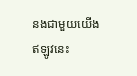នងជាមួយយើងឥឡូវនេះ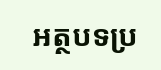អត្ថបទប្រ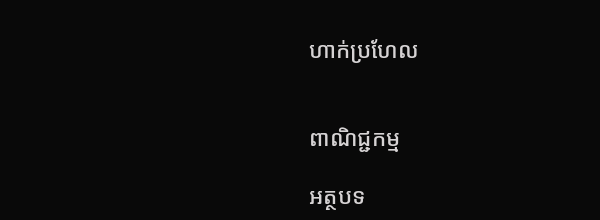ហាក់ប្រហែល


ពាណិជ្ជកម្ម

អត្ថបទ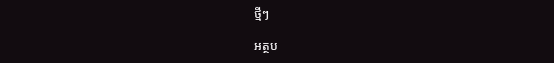ថ្មីៗ

អត្ថប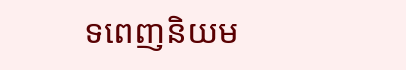ទពេញនិយម